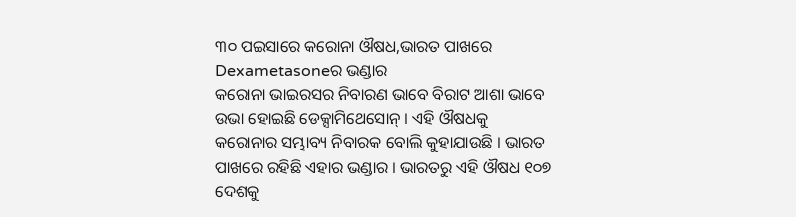୩୦ ପଇସାରେ କରୋନା ଔଷଧ,ଭାରତ ପାଖରେ Dexametasoneର ଭଣ୍ଡାର
କରୋନା ଭାଇରସର ନିବାରଣ ଭାବେ ବିରାଟ ଆଶା ଭାବେ ଉଭା ହୋଇଛି ଡେକ୍ସାମିଥେସୋନ୍ । ଏହି ଔଷଧକୁ କରୋନାର ସମ୍ଭାବ୍ୟ ନିବାରକ ବୋଲି କୁହାଯାଉଛି । ଭାରତ ପାଖରେ ରହିଛି ଏହାର ଭଣ୍ଡାର । ଭାରତରୁ ଏହି ଔଷଧ ୧୦୭ ଦେଶକୁ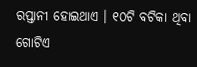ରପ୍ତାନୀ ହୋଇଥାଏ । ୧୦ଟି ବଟିକା ଥିବା ଗୋଟିଏ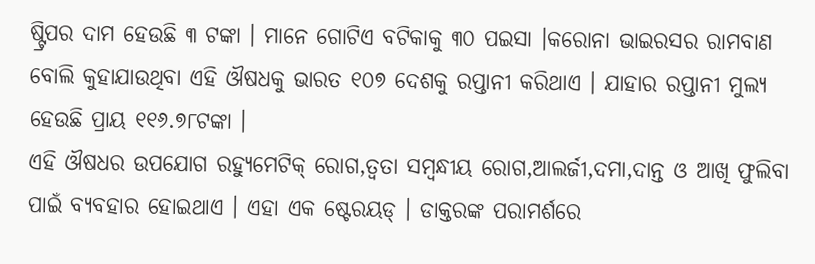ଷ୍ଟ୍ରିପର ଦାମ ହେଉଛି ୩ ଟଙ୍କା । ମାନେ ଗୋଟିଏ ବଟିକାକୁ ୩୦ ପଇସା ।କରୋନା ଭାଇରସର ରାମବାଣ ବୋଲି କୁହାଯାଉଥିବା ଏହି ଔଷଧକୁ ଭାରତ ୧୦୭ ଦେଶକୁ ରପ୍ତାନୀ କରିଥାଏ । ଯାହାର ରପ୍ତାନୀ ମୁଲ୍ୟ ହେଉଛି ପ୍ରାୟ ୧୧୬.୭୮ଟଙ୍କା ।
ଏହି ଔଷଧର ଉପଯୋଗ ରହ୍ୟୁମେଟିକ୍ ରୋଗ,ତ୍ୱତା ସମ୍ବନ୍ଧୀୟ ରୋଗ,ଆଲର୍ଜୀ,ଦମା,ଦାନ୍ତ ଓ ଆଖି ଫୁଲିବା ପାଇଁ ବ୍ୟବହାର ହୋଇଥାଏ । ଏହା ଏକ ଷ୍ଟେରୟଡ୍ । ଡାକ୍ତରଙ୍କ ପରାମର୍ଶରେ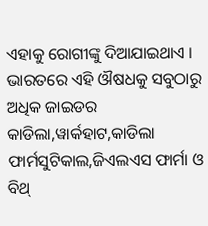ଏହାକୁ ରୋଗୀଙ୍କୁ ଦିଆଯାଇଥାଏ ।
ଭାରତରେ ଏହି ଔଷଧକୁ ସବୁଠାରୁ ଅଧିକ ଜାଇଡର କାଡିଲା,ୱାର୍କହାଟ,କାଡିଲା ଫାର୍ମସୁଟିକାଲ,ଜିଏଲଏସ ଫାର୍ମା ଓ ବିଥ୍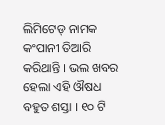ଲିମିଟେଡ୍ ନାମକ କଂପାନୀ ତିଆରି କରିଥାନ୍ତି । ଭଲ ଖବର ହେଲା ଏହି ଔଷଧ ବହୁତ ଶସ୍ତା । ୧୦ ଟି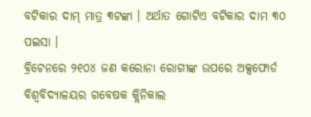ବଟିକାର ଦାମ୍ ମାତ୍ର ୩ଟଙ୍କା । ଅର୍ଥାତ ଗୋଟିଏ ବଟିକାର ଦାମ ୩୦ ପଇସା ।
ବ୍ରିଟେନରେ ୨୧୦୪ ଜଣ କରୋନା ରୋଗୀଙ୍କ ଉପରେ ଅକ୍ସଫୋର୍ଡ ବିଶ୍ୱବିଦ୍ୟାଳୟର ଗବେଷକ କ୍ଲିନିକାଲ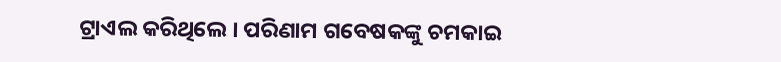ଟ୍ରାଏଲ କରିଥିଲେ । ପରିଣାମ ଗବେଷକଙ୍କୁ ଚମକାଇ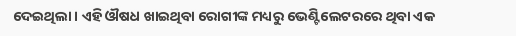ଦେଇଥିଲା । ଏହି ଔଷଧ ଖାଇଥିବା ରୋଗୀଙ୍କ ମଧ୍ୟରୁ ଭେଣ୍ଟିଲେଟରରେ ଥିବା ଏକ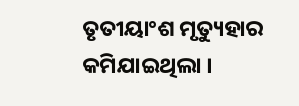ତୃତୀୟାଂଶ ମୃତ୍ୟୁହାର କମିଯାଇଥିଲା ।